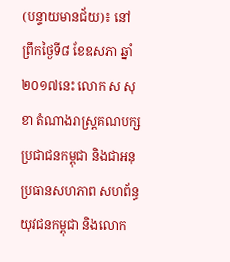(បន្ទាយមានជ័យ)៖ នៅព្រឹកថ្ងៃទី៨ ខែឧសភា ឆ្នាំ២០១៧នេះ លោក ស សុខា តំណាងរាស្រ្តគណបក្សប្រជាជនកម្ពុជា និងជាអនុប្រធានសហភាព សហព័ន្ធយុវជនកម្ពុជា និងលោក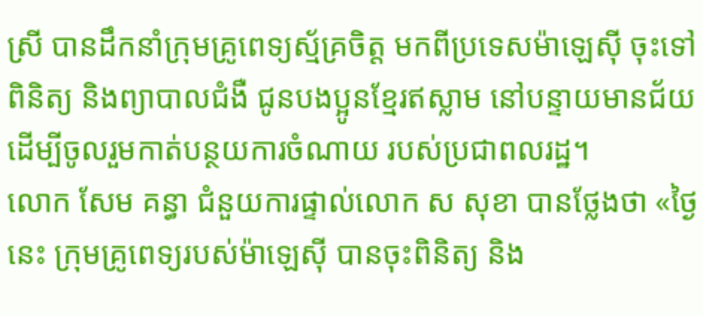ស្រី បានដឹកនាំក្រុមគ្រូពេទ្យស្ម័គ្រចិត្ត មកពីប្រទេសម៉ាឡេស៊ី ចុះទៅពិនិត្យ និងព្យាបាលជំងឺ ជូនបងប្អូនខ្មែរឥស្លាម នៅបន្ទាយមានជ័យ ដើម្បីចូលរួមកាត់បន្ថយការចំណាយ របស់ប្រជាពលរដ្ឋ។
លោក សែម គន្ធា ជំនួយការផ្ទាល់លោក ស សុខា បានថ្លែងថា «ថ្ងៃនេះ ក្រុមគ្រូពេទ្យរបស់ម៉ាឡេស៊ី បានចុះពិនិត្យ និង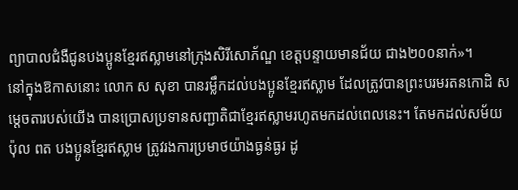ព្យាបាលជំងឺជូនបងប្អូនខ្មែរឥស្លាមនៅក្រុងសិរីសោភ័ណ្ឌ ខេត្តបន្ទាយមានជ័យ ជាង២០០នាក់»។
នៅក្នុងឱកាសនោះ លោក ស សុខា បានរម្លឹកដល់បងប្អូនខ្មែរឥស្លាម ដែលត្រូវបានព្រះបរមរតនកោដិ សម្តេចតារបស់យើង បានប្រោសប្រទានសញ្ជាតិជាខ្មែរឥស្លាមរហូតមកដល់ពេលនេះ។ តែមកដល់សម័យ ប៉ុល ពត បងប្អូនខ្មែរឥស្លាម ត្រូវរងការប្រមាថយ៉ាងធ្ងន់ធ្ងរ ដូ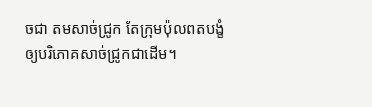ចជា តមសាច់ជ្រូក តែក្រុមប៉ុលពតបង្ខំឲ្យបរិភោគសាច់ជ្រូកជាដើម។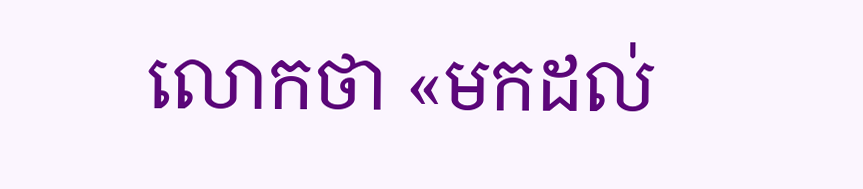លោកថា «មកដល់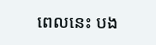ពេលនេះ បង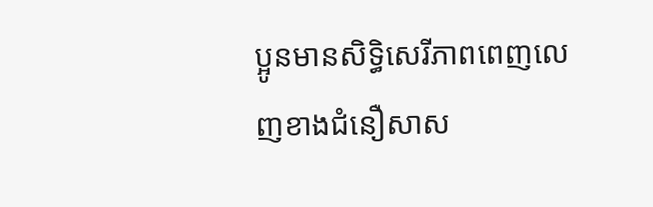ប្អូនមានសិទ្ធិសេរីភាពពេញលេញខាងជំនឿសាស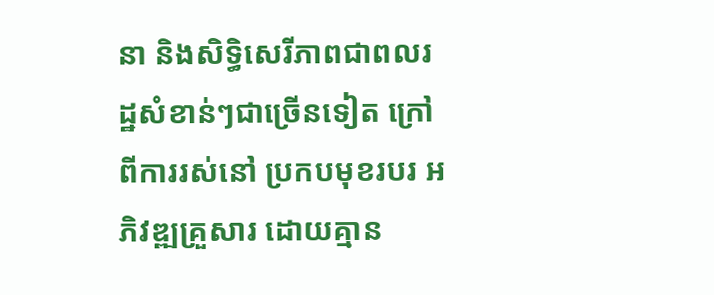នា និងសិទ្ធិសេរីភាពជាពលរដ្ឋសំខាន់ៗជាច្រើនទៀត ក្រៅពីការរស់នៅ ប្រកបមុខរបរ អភិវឌ្ឍគ្រួសារ ដោយគ្មាន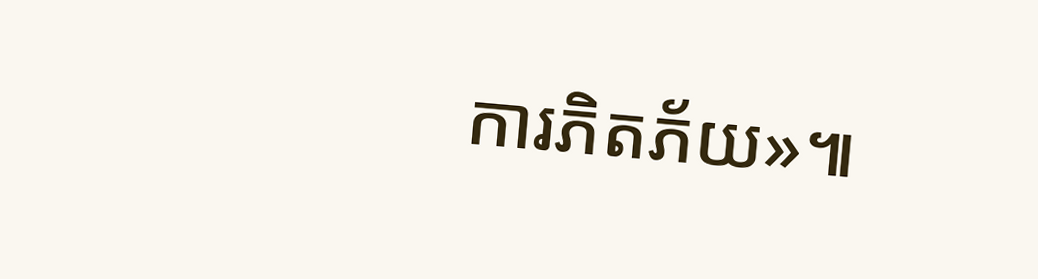ការភិតភ័យ»៕